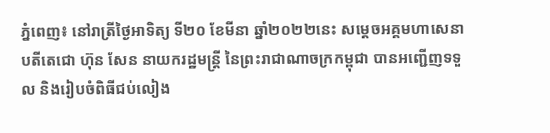ភ្នំពេញ៖ នៅរាត្រីថ្ងៃអាទិត្យ ទី២០ ខែមីនា ឆ្នាំ២០២២នេះ សម្ដេចអគ្គមហាសេនាបតីតេជោ ហ៊ុន សែន នាយករដ្ឋមន្ត្រី នៃព្រះរាជាណាចក្រកម្ពុជា បានអញ្ជើញទទួល និងរៀបចំពិធីជប់លៀង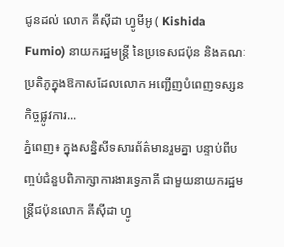ជូនដល់ លោក គីស៊ីដា ហ្វូមីអូ ( Kishida Fumio) នាយករដ្ឋមន្ត្រី នៃប្រទេសជប៉ុន និងគណៈប្រតិភូក្នុងឱកាសដែលលោក អញ្ជើញបំពេញទស្សនកិច្ចផ្លូវការ...
ភ្នំពេញ៖ ក្នុងសន្និសីទសារព័ត៌មានរួមគ្នា បន្ទាប់ពីបញ្ចប់ជំនួបពិភាក្សាការងារទ្វេភាគី ជាមួយនាយករដ្ឋមន្ត្រីជប៉ុនលោក គីស៊ីដា ហ្វូ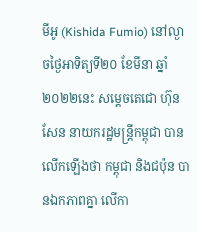មីអូ (Kishida Fumio) នៅល្ងាចថ្ងៃអាទិត្យទី២០ ខែមីនា ឆ្នាំ២០២២នេះ សម្តេចតេជោ ហ៊ុន សែន នាយករដ្ឋមន្ត្រីកម្ពុជា បានលើកឡើងថា កម្ពុជា និងជប៉ុន បានឯកភាពគ្នា លើកា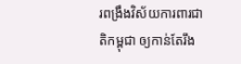រពង្រឹងវិស័យការពារជាតិកម្ពុជា ឲ្យកាន់តែរឹង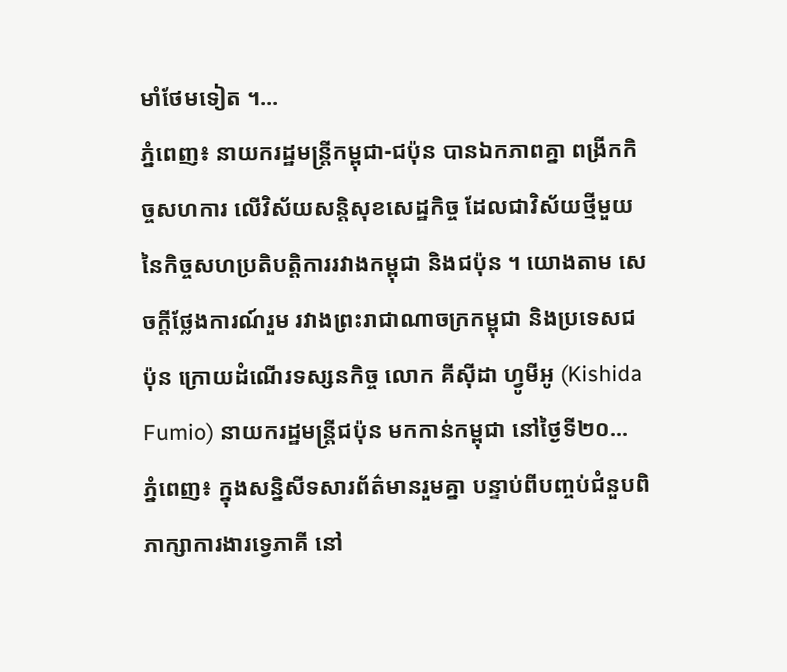មាំថែមទៀត ។...
ភ្នំពេញ៖ នាយករដ្ឋមន្ត្រីកម្ពុជា-ជប៉ុន បានឯកភាពគ្នា ពង្រីកកិច្ចសហការ លើវិស័យសន្តិសុខសេដ្ឋកិច្ច ដែលជាវិស័យថ្មីមួយ នៃកិច្ចសហប្រតិបត្តិការរវាងកម្ពុជា និងជប៉ុន ។ យោងតាម សេចក្តីថ្លែងការណ៍រួម រវាងព្រះរាជាណាចក្រកម្ពុជា និងប្រទេសជប៉ុន ក្រោយដំណើរទស្សនកិច្ច លោក គីស៊ីដា ហ្វូមីអូ (Kishida Fumio) នាយករដ្ឋមន្រ្តីជប៉ុន មកកាន់កម្ពុជា នៅថ្ងៃទី២០...
ភ្នំពេញ៖ ក្នុងសន្និសីទសារព័ត៌មានរួមគ្នា បន្ទាប់ពីបញ្ចប់ជំនួបពិភាក្សាការងារទ្វេភាគី នៅ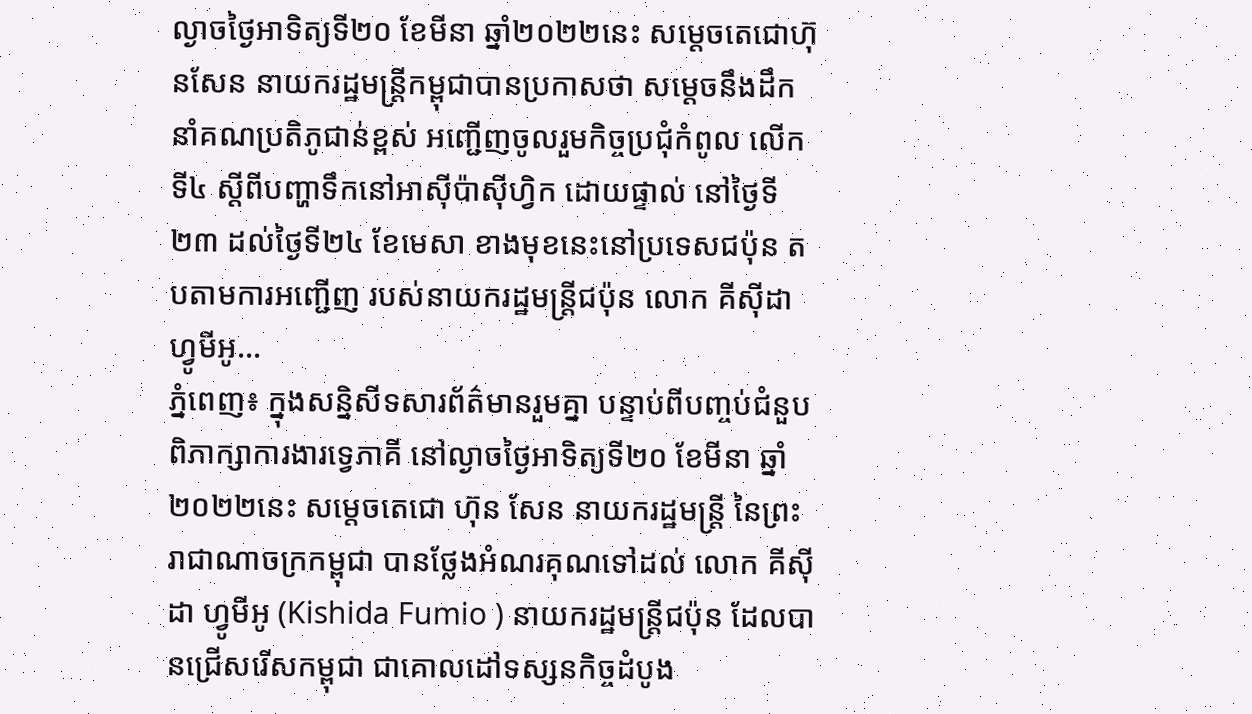ល្ងាចថ្ងៃអាទិត្យទី២០ ខែមីនា ឆ្នាំ២០២២នេះ សម្តេចតេជោហ៊ុនសែន នាយករដ្ឋមន្ត្រីកម្ពុជាបានប្រកាសថា សម្តេចនឹងដឹកនាំគណប្រតិភូជាន់ខ្ពស់ អញ្ជើញចូលរួមកិច្ចប្រជុំកំពូល លើកទី៤ ស្តីពីបញ្ហាទឹកនៅអាស៊ីប៉ាស៊ីហ្វិក ដោយផ្ទាល់ នៅថ្ងៃទី២៣ ដល់ថ្ងៃទី២៤ ខែមេសា ខាងមុខនេះនៅប្រទេសជប៉ុន តបតាមការអញ្ជើញ របស់នាយករដ្ឋមន្ត្រីជប៉ុន លោក គីស៊ីដា ហ្វូមីអូ...
ភ្នំពេញ៖ ក្នុងសន្និសីទសារព័ត៌មានរួមគ្នា បន្ទាប់ពីបញ្ចប់ជំនួបពិភាក្សាការងារទ្វេភាគី នៅល្ងាចថ្ងៃអាទិត្យទី២០ ខែមីនា ឆ្នាំ២០២២នេះ សម្តេចតេជោ ហ៊ុន សែន នាយករដ្ឋមន្ត្រី នៃព្រះរាជាណាចក្រកម្ពុជា បានថ្លែងអំណរគុណទៅដល់ លោក គីស៊ីដា ហ្វូមីអូ (Kishida Fumio ) នាយករដ្ឋមន្រ្តីជប៉ុន ដែលបានជ្រើសរើសកម្ពុជា ជាគោលដៅទស្សនកិច្ចដំបូង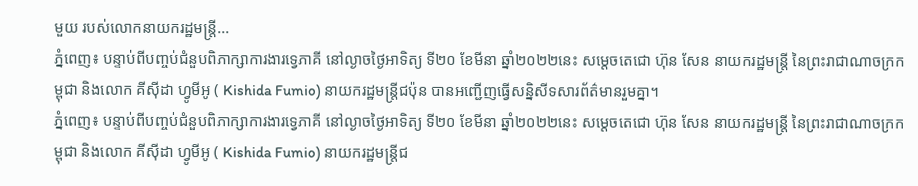មួយ របស់លោកនាយករដ្ឋមន្ត្រី...
ភ្នំពេញ៖ បន្ទាប់ពីបញ្ចប់ជំនួបពិភាក្សាការងារទ្វេភាគី នៅល្ងាចថ្ងៃអាទិត្យ ទី២០ ខែមីនា ឆ្នាំ២០២២នេះ សម្តេចតេជោ ហ៊ុន សែន នាយករដ្ឋមន្ត្រី នៃព្រះរាជាណាចក្រកម្ពុជា និងលោក គីស៊ីដា ហ្វូមីអូ ( Kishida Fumio) នាយករដ្ឋមន្រ្តីជប៉ុន បានអញ្ជើញធ្វើសន្និសីទសារព័ត៌មានរួមគ្នា។
ភ្នំពេញ៖ បន្ទាប់ពីបញ្ចប់ជំនួបពិភាក្សាការងារទ្វេភាគី នៅល្ងាចថ្ងៃអាទិត្យ ទី២០ ខែមីនា ឆ្នាំ២០២២នេះ សម្តេចតេជោ ហ៊ុន សែន នាយករដ្ឋមន្ត្រី នៃព្រះរាជាណាចក្រកម្ពុជា និងលោក គីស៊ីដា ហ្វូមីអូ ( Kishida Fumio) នាយករដ្ឋមន្រ្តីជ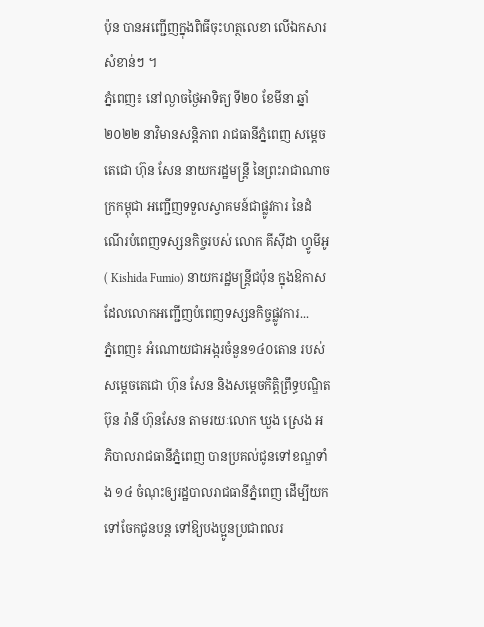ប៉ុន បានអញ្ជើញក្នុងពិធីចុះហត្ថលេខា លើឯកសារសំខាន់ៗ ។
ភ្នំពេញ៖ នៅល្ងាចថ្ងៃអាទិត្យ ទី២០ ខែមីនា ឆ្នាំ២០២២ នាវិមានសន្តិភាព រាជធានីភ្នំពេញ សម្តេចតេជោ ហ៊ុន សែន នាយករដ្ឋមន្ត្រី នៃព្រះរាជាណាចក្រកម្ពុជា អញ្ជើញទទួលស្វាគមន៍ជាផ្លូវការ នៃដំណើរបំពេញទស្សនកិច្ចរបស់ លោក គីស៊ីដា ហ្វូមីអូ ( Kishida Fumio) នាយករដ្ឋមន្ត្រីជប៉ុន ក្នុងឱកាសដែលលោកអញ្ជើញបំពេញទស្សនកិច្ចផ្លូវការ...
ភ្នំពេញ៖ អំណោយជាអង្ករចំនួន១៤០តោន របស់សម្ដេចតេជោ ហ៊ុន សែន និងសម្ដេចកិត្តិព្រឹទ្ធបណ្ឌិត ប៊ុន រ៉ានី ហ៊ុនសែន តាមរយៈលោក ឃួង ស្រេង អភិបាលរាជធានីភ្នំពេញ បានប្រគល់ជូនទៅខណ្ឌទាំង ១៤ ចំណុះឲ្យរដ្ឋបាលរាជធានីភ្នំពេញ ដើម្បីយកទៅចែកជូនបន្ត ទៅឱ្យបងប្អូនប្រជាពលរ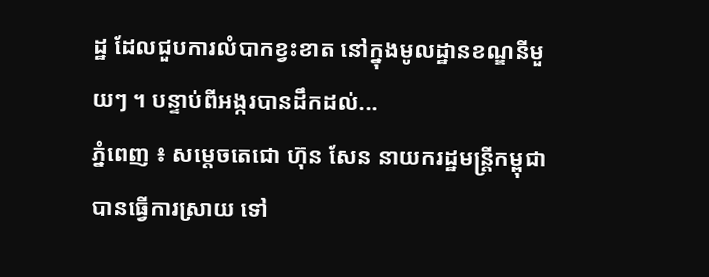ដ្ឋ ដែលជួបការលំបាកខ្វះខាត នៅក្នុងមូលដ្ឋានខណ្ឌនីមួយៗ ។ បន្ទាប់ពីអង្ករបានដឹកដល់...
ភ្នំពេញ ៖ សម្តេចតេជោ ហ៊ុន សែន នាយករដ្ឋមន្ត្រីកម្ពុជា បានធ្វើការស្រាយ ទៅ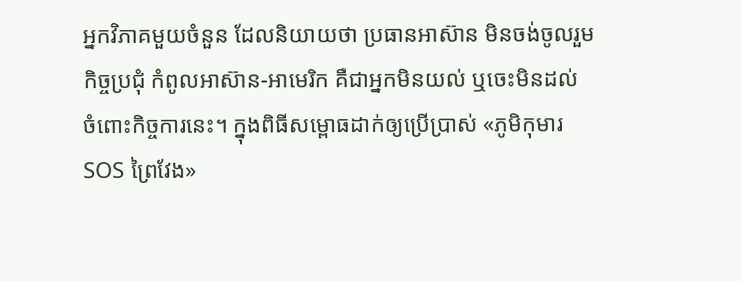អ្នកវិភាគមួយចំនួន ដែលនិយាយថា ប្រធានអាស៊ាន មិនចង់ចូលរួមកិច្ចប្រជុំ កំពូលអាស៊ាន-អាមេរិក គឺជាអ្នកមិនយល់ ឬចេះមិនដល់ ចំពោះកិច្ចការនេះ។ ក្នុងពិធីសម្ពោធដាក់ឲ្យប្រើប្រាស់ «ភូមិកុមារ SOS ព្រៃវែង»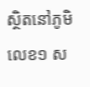ស្ថិតនៅភូមិលេខ១ ស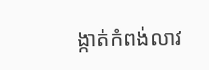ង្កាត់កំពង់លាវ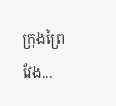ក្រុងព្រៃវែង...